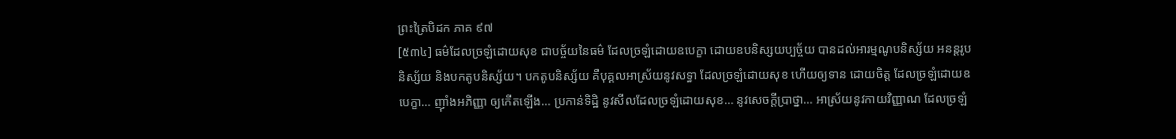ព្រះត្រៃបិដក ភាគ ៩៧
[៥៣៤] ធម៌ដែលច្រឡំដោយសុខ ជាបច្ច័យនៃធម៌ ដែលច្រឡំដោយឧបេក្ខា ដោយឧបនិស្សយប្បច្ច័យ បានដល់អារម្មណូបនិស្ស័យ អនន្តរូបនិស្ស័យ និងបកតូបនិស្ស័យ។ បកតូបនិស្ស័យ គឺបុគ្គលអាស្រ័យនូវសទ្ធា ដែលច្រឡំដោយសុខ ហើយឲ្យទាន ដោយចិត្ត ដែលច្រឡំដោយឧបេក្ខា… ញ៉ាំងអភិញ្ញា ឲ្យកើតឡើង… ប្រកាន់ទិដ្ឋិ នូវសីលដែលច្រឡំដោយសុខ… នូវសេចក្តីប្រាថ្នា… អាស្រ័យនូវកាយវិញ្ញាណ ដែលច្រឡំ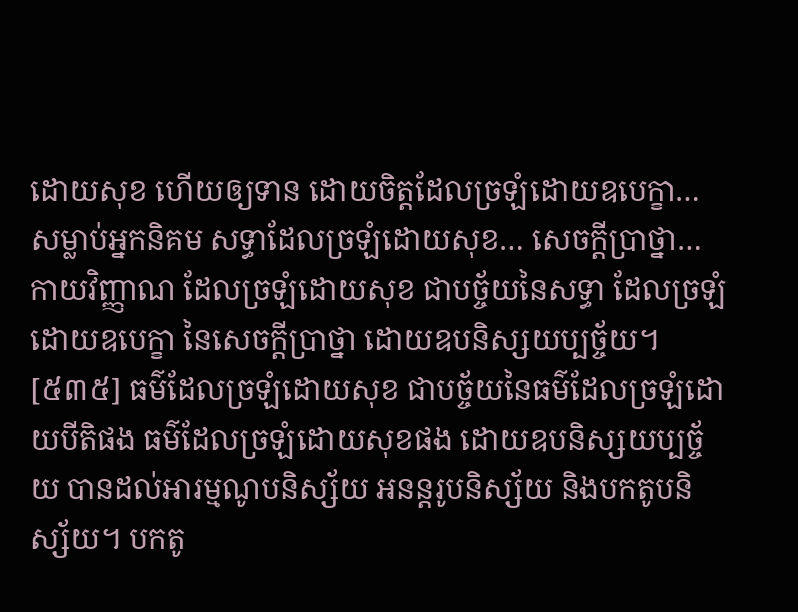ដោយសុខ ហើយឲ្យទាន ដោយចិត្តដែលច្រឡំដោយឧបេក្ខា… សម្លាប់អ្នកនិគម សទ្ធាដែលច្រឡំដោយសុខ… សេចក្តីប្រាថ្នា… កាយវិញ្ញាណ ដែលច្រឡំដោយសុខ ជាបច្ច័យនៃសទ្ធា ដែលច្រឡំដោយឧបេក្ខា នៃសេចក្តីប្រាថ្នា ដោយឧបនិស្សយប្បច្ច័យ។
[៥៣៥] ធម៌ដែលច្រឡំដោយសុខ ជាបច្ច័យនៃធម៌ដែលច្រឡំដោយបីតិផង ធម៌ដែលច្រឡំដោយសុខផង ដោយឧបនិស្សយប្បច្ច័យ បានដល់អារម្មណូបនិស្ស័យ អនន្តរូបនិស្ស័យ និងបកតូបនិស្ស័យ។ បកតូ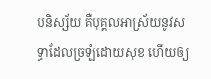បនិស្ស័យ គឺបុគ្គលអាស្រ័យនូវសទ្ធាដែលច្រឡំដោយសុខ ហើយឲ្យ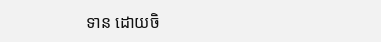ទាន ដោយចិ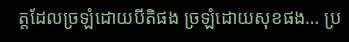ត្តដែលច្រឡំដោយបីតិផង ច្រឡំដោយសុខផង… ប្រ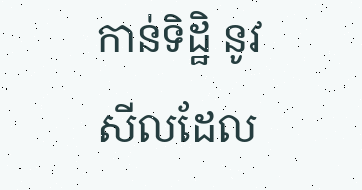កាន់ទិដ្ឋិ នូវសីលដែល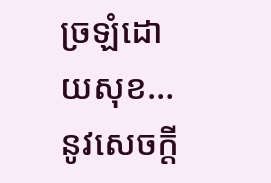ច្រឡំដោយសុខ… នូវសេចក្តី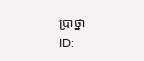ប្រាថ្នា
ID: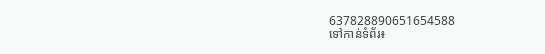637828890651654588
ទៅកាន់ទំព័រ៖